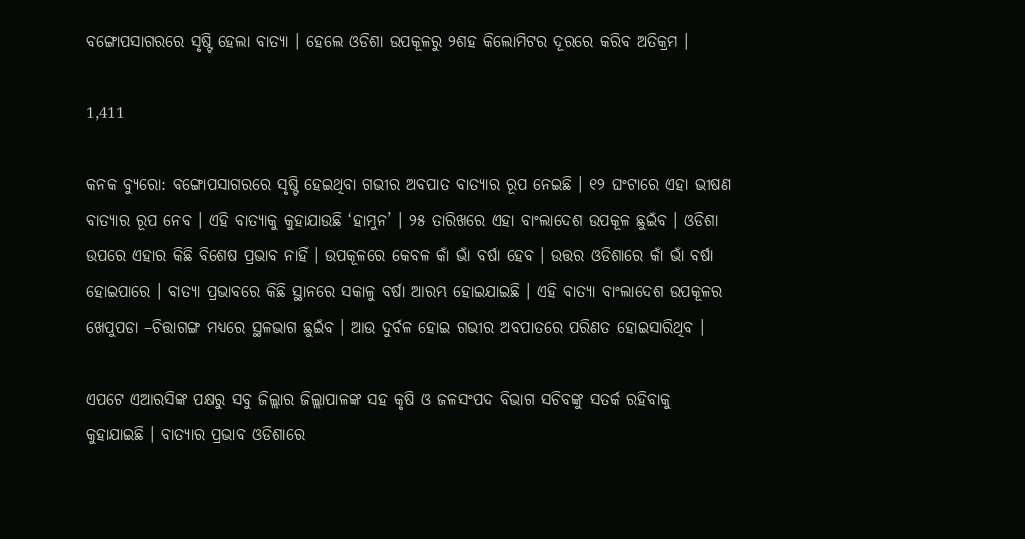ବଙ୍ଗୋପସାଗରରେ ସୃଷ୍ଟି ହେଲା ବାତ୍ୟା । ହେଲେ ଓଡିଶା ଉପକୂଳରୁ ୨ଶହ କିଲୋମିଟର ଦୂରରେ କରିବ ଅତିକ୍ରମ ।

1,411

କନକ ବ୍ୟୁରୋ: ବଙ୍ଗୋପସାଗରରେ ସୃଷ୍ଟି ହେଇଥିବା ଗଭୀର ଅବପାତ ବାତ୍ୟାର ରୂପ ନେଇଛି । ୧୨ ଘଂଟାରେ ଏହା ଭୀଷଣ ବାତ୍ୟାର ରୂପ ନେବ । ଏହି ବାତ୍ୟାକୁ କୁହାଯାଉଛି ‘ହାମୁନ’ । ୨୫ ତାରିଖରେ ଏହା ବାଂଲାଦେଶ ଉପକୂଳ ଛୁଇଁବ । ଓଡିଶା ଉପରେ ଏହାର କିଛି ବିଶେଷ ପ୍ରଭାବ ନାହିଁ । ଉପକୂଳରେ କେବଳ କାଁ ଭାଁ ବର୍ଷା ହେବ । ଉତ୍ତର ଓଡିଶାରେ କାଁ ଭାଁ ବର୍ଷା ହୋଇପାରେ । ବାତ୍ୟା ପ୍ରଭାବରେ କିଛି ସ୍ଥାନରେ ସକାଳୁ ବର୍ଷା ଆରମ୍ଭ ହୋଇଯାଇଛି । ଏହି ବାତ୍ୟା ବାଂଲାଦେଶ ଉପକୂଳର ଖେପୁପଡା –ଚିତ୍ତାଗଙ୍ଗ ମଧ୍ୟରେ ସ୍ଥଳଭାଗ ଛୁଇଁବ । ଆଉ ଦୁର୍ବଳ ହୋଇ ଗଭୀର ଅବପାତରେ ପରିଣତ ହୋଇସାରିଥିବ ।

ଏପଟେ ଏଆରସିଙ୍କ ପକ୍ଷରୁ ସବୁ ଜିଲ୍ଲାର ଜିଲ୍ଲାପାଳଙ୍କ ସହ କୃଷି ଓ ଜଳସଂପଦ ବିଭାଗ ସଚିବଙ୍କୁ ସତର୍କ ରହିବାକୁ କୁହାଯାଇଛି । ବାତ୍ୟାର ପ୍ରଭାବ ଓଡିଶାରେ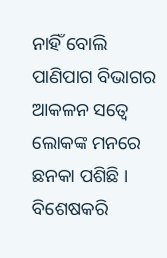ନାହିଁ ବୋଲି ପାଣିପାଗ ବିଭାଗର ଆକଳନ ସତ୍ୱେ ଲୋକଙ୍କ ମନରେ ଛନକା ପଶିଛି । ବିଶେଷକରି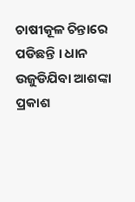ଚାଷୀକୂଳ ଚିନ୍ତାରେ ପଡିଛନ୍ତି । ଧାନ ଉଜୁଡିଯିବା ଆଶଙ୍କା ପ୍ରକାଶ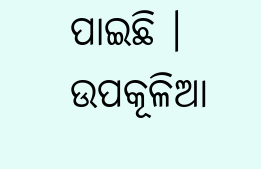ପାଇଛି । ଉପକୂଳିଆ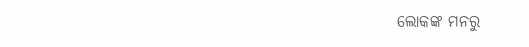ଲୋକଙ୍କ ମନରୁ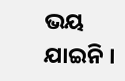ଭୟ ଯାଇନି ।